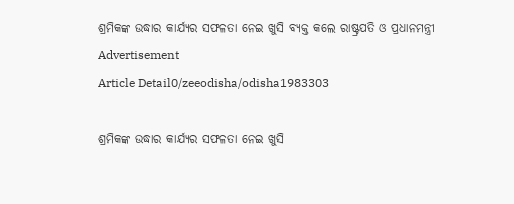ଶ୍ରମିକଙ୍କ ଉଦ୍ଧାର କାର୍ଯ୍ୟର ସଫଳତା ନେଇ ଖୁସି ବ୍ୟକ୍ତ କଲେ ରାଷ୍ଟ୍ରପତି ଓ ପ୍ରଧାନମନ୍ତ୍ରୀ
Advertisement
Article Detail0/zeeodisha/odisha1983303

ଶ୍ରମିକଙ୍କ ଉଦ୍ଧାର କାର୍ଯ୍ୟର ସଫଳତା ନେଇ ଖୁସି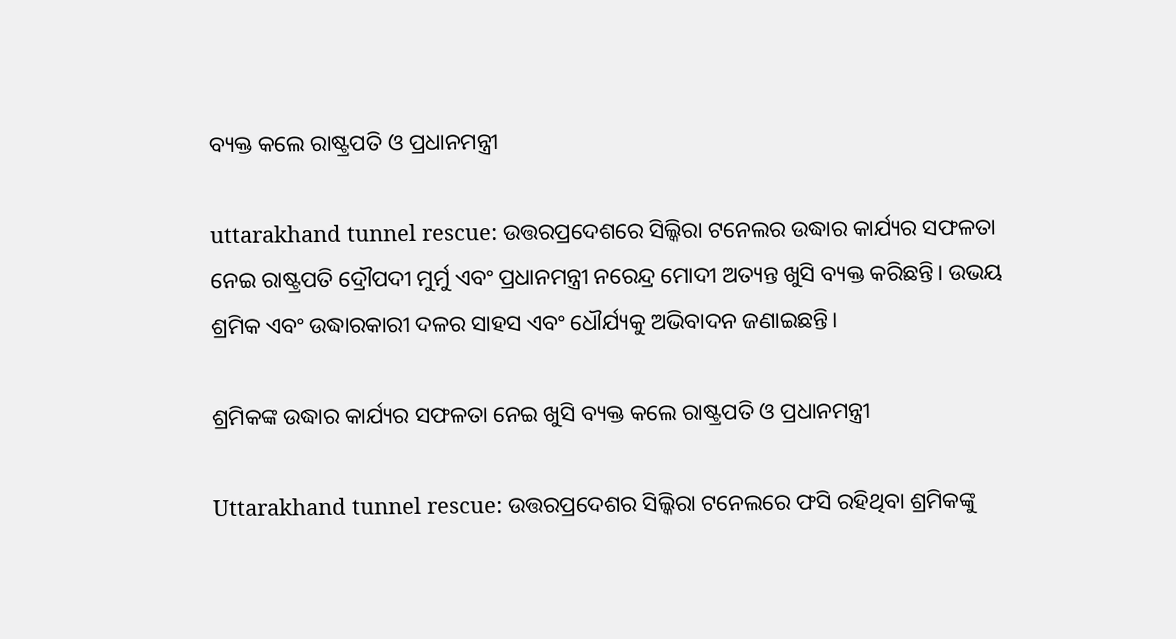ବ୍ୟକ୍ତ କଲେ ରାଷ୍ଟ୍ରପତି ଓ ପ୍ରଧାନମନ୍ତ୍ରୀ

uttarakhand tunnel rescue: ଉତ୍ତରପ୍ରଦେଶରେ ସିଲ୍କିରା ଟନେଲର ଉଦ୍ଧାର କାର୍ଯ୍ୟର ସଫଳତା ନେଇ ରାଷ୍ଟ୍ରପତି ଦ୍ରୌପଦୀ ମୁର୍ମୁ ଏବଂ ପ୍ରଧାନମନ୍ତ୍ରୀ ନରେନ୍ଦ୍ର ମୋଦୀ ଅତ୍ୟନ୍ତ ଖୁସି ବ୍ୟକ୍ତ କରିଛନ୍ତି। ଉଭୟ ଶ୍ରମିକ ଏବଂ ଉଦ୍ଧାରକାରୀ ଦଳର ସାହସ ଏବଂ ଧୌର୍ଯ୍ୟକୁ ଅଭିବାଦନ ଜଣାଇଛନ୍ତି।

ଶ୍ରମିକଙ୍କ ଉଦ୍ଧାର କାର୍ଯ୍ୟର ସଫଳତା ନେଇ ଖୁସି ବ୍ୟକ୍ତ କଲେ ରାଷ୍ଟ୍ରପତି ଓ ପ୍ରଧାନମନ୍ତ୍ରୀ

Uttarakhand tunnel rescue: ଉତ୍ତରପ୍ରଦେଶର ସିଲ୍କିରା ଟନେଲରେ ଫସି ରହିଥିବା ଶ୍ରମିକଙ୍କୁ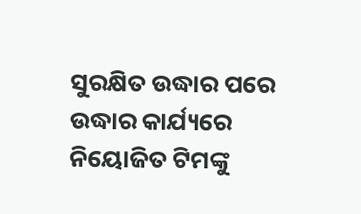ସୁରକ୍ଷିତ ଉଦ୍ଧାର ପରେ ଉଦ୍ଧାର କାର୍ଯ୍ୟରେ ନିୟୋଜିତ ଟିମଙ୍କୁ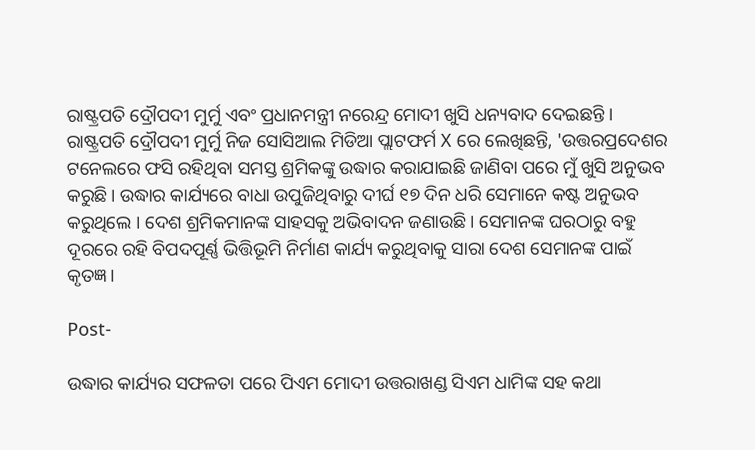ରାଷ୍ଟ୍ରପତି ଦ୍ରୌପଦୀ ମୁର୍ମୁ ଏବଂ ପ୍ରଧାନମନ୍ତ୍ରୀ ନରେନ୍ଦ୍ର ମୋଦୀ ଖୁସି ଧନ୍ୟବାଦ ଦେଇଛନ୍ତି । ରାଷ୍ଟ୍ରପତି ଦ୍ରୌପଦୀ ମୁର୍ମୁ ନିଜ ସୋସିଆଲ ମିଡିଆ ପ୍ଲାଟଫର୍ମ X ରେ ଲେଖିଛନ୍ତି, 'ଉତ୍ତରପ୍ରଦେଶର ଟନେଲରେ ଫସି ରହିଥିବା ସମସ୍ତ ଶ୍ରମିକଙ୍କୁ ଉଦ୍ଧାର କରାଯାଇଛି ଜାଣିବା ପରେ ମୁଁ ଖୁସି ଅନୁଭବ କରୁଛି। ଉଦ୍ଧାର କାର୍ଯ୍ୟରେ ବାଧା ଉପୁଜିଥିବାରୁ ଦୀର୍ଘ ୧୭ ଦିନ ଧରି ସେମାନେ କଷ୍ଟ ଅନୁଭବ କରୁଥିଲେ । ଦେଶ ଶ୍ରମିକମାନଙ୍କ ସାହସକୁ ଅଭିବାଦନ ଜଣାଉଛି। ସେମାନଙ୍କ ଘରଠାରୁ ବହୁ ଦୂରରେ ରହି ବିପଦପୂର୍ଣ୍ଣ ଭିତ୍ତିଭୂମି ନିର୍ମାଣ କାର୍ଯ୍ୟ କରୁଥିବାକୁ ସାରା ଦେଶ ସେମାନଙ୍କ ପାଇଁ କୃତଜ୍ଞ।

Post-

ଉଦ୍ଧାର କାର୍ଯ୍ୟର ସଫଳତା ପରେ ପିଏମ ମୋଦୀ ଉତ୍ତରାଖଣ୍ଡ ସିଏମ ଧାମିଙ୍କ ସହ କଥା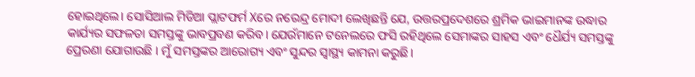ହୋଇଥିଲେ। ସୋସିଆଲ ମିଡିଆ ପ୍ଲାଟଫର୍ମ Xରେ ନରେନ୍ଦ୍ର ମୋଦୀ ଲେଖିଛନ୍ତି ଯେ, ଉତ୍ତରପ୍ରଦେଶରେ ଶ୍ରମିକ ଭାଇମାନଙ୍କ ଉଦ୍ଧାର କାର୍ଯ୍ୟର ସଫଳତା ସମସ୍ତଙ୍କୁ ଭାବପ୍ରବଣ କରିବ। ଯେଉଁମାନେ ଟନେଲରେ ଫସି ରହିଥିଲେ ସେମାଙ୍କର ସାହସ ଏବଂ ଧୈର୍ଯ୍ୟ ସମସ୍ତଙ୍କୁ ପ୍ରେରଣା ଯୋଗାଉଛି । ମୁଁ ସମସ୍ତଙ୍କର ଆରୋଗ୍ୟ ଏବଂ ସୁନ୍ଦର ସ୍ୱାସ୍ଥ୍ୟ କାମନା କରୁଛି।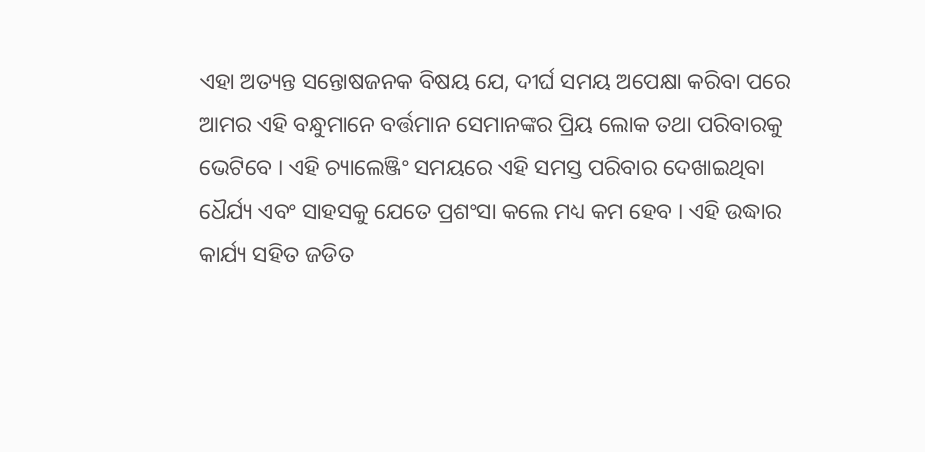ଏହା ଅତ୍ୟନ୍ତ ସନ୍ତୋଷଜନକ ବିଷୟ ଯେ, ଦୀର୍ଘ ସମୟ ଅପେକ୍ଷା କରିବା ପରେ ଆମର ଏହି ବନ୍ଧୁମାନେ ବର୍ତ୍ତମାନ ସେମାନଙ୍କର ପ୍ରିୟ ଲୋକ ତଥା ପରିବାରକୁ ଭେଟିବେ । ଏହି ଚ୍ୟାଲେଞ୍ଜିଂ ସମୟରେ ଏହି ସମସ୍ତ ପରିବାର ଦେଖାଇଥିବା ଧୈର୍ଯ୍ୟ ଏବଂ ସାହସକୁ ଯେତେ ପ୍ରଶଂସା କଲେ ମଧ୍ୟ କମ ହେବ । ଏହି ଉଦ୍ଧାର କାର୍ଯ୍ୟ ସହିତ ଜଡିତ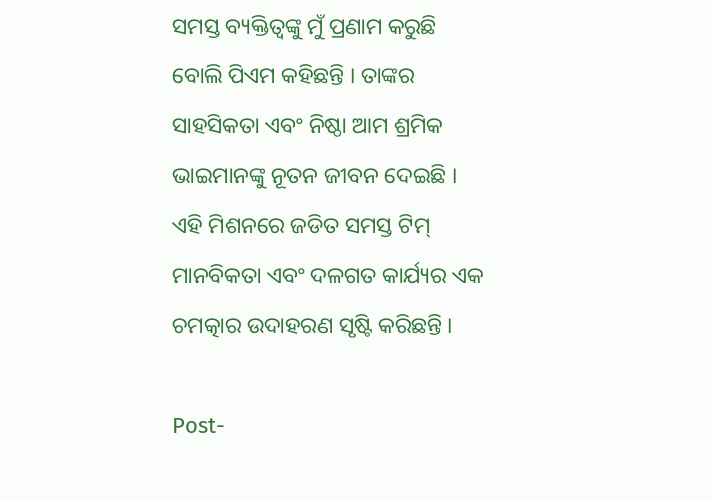ସମସ୍ତ ବ୍ୟକ୍ତିତ୍ୱଙ୍କୁ ମୁଁ ପ୍ରଣାମ କରୁଛି ବୋଲି ପିଏମ କହିଛନ୍ତି । ତାଙ୍କର ସାହସିକତା ଏବଂ ନିଷ୍ଠା ଆମ ଶ୍ରମିକ ଭାଇମାନଙ୍କୁ ନୂତନ ଜୀବନ ଦେଇଛି । ଏହି ମିଶନରେ ଜଡିତ ସମସ୍ତ ଟିମ୍ ମାନବିକତା ଏବଂ ଦଳଗତ କାର୍ଯ୍ୟର ଏକ ଚମତ୍କାର ଉଦାହରଣ ସୃଷ୍ଟି କରିଛନ୍ତି ।

Post-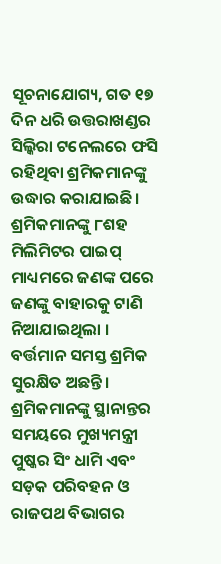ସୂଚନାଯୋଗ୍ୟ, ଗତ ୧୭ ଦିନ ଧରି ଉତ୍ତରାଖଣ୍ଡର ସିଲ୍କିରା ଟନେଲରେ ଫସି ରହିଥିବା ଶ୍ରମିକମାନଙ୍କୁ ଉଦ୍ଧାର କରାଯାଇଛି। ଶ୍ରମିକମାନଙ୍କୁ ୮ଶହ ମିଲିମିଟର ପାଇପ୍ ମାଧ୍ୟମରେ ଜଣଙ୍କ ପରେ ଜଣଙ୍କୁ ବାହାରକୁ ଟାଣି ନିଆଯାଇଥିଲା । ବର୍ତ୍ତମାନ ସମସ୍ତ ଶ୍ରମିକ ସୁରକ୍ଷିତ ଅଛନ୍ତି। ଶ୍ରମିକମାନଙ୍କୁ ସ୍ଥାନାନ୍ତର ସମୟରେ ମୁଖ୍ୟମନ୍ତ୍ରୀ ପୁଷ୍କର ସିଂ ଧାମି ଏବଂ ସଡ଼କ ପରିବହନ ଓ ରାଜପଥ ବିଭାଗର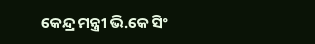କେନ୍ଦ୍ର ମନ୍ତ୍ରୀ ଭି.କେ ସିଂ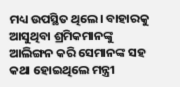ମଧ୍ୟ ଉପସ୍ଥିତ ଥିଲେ। ବାହାରକୁ ଆସୁଥିବା ଶ୍ରମିକମାନଙ୍କୁ ଆଲିଙ୍ଗନ କରି ସେମାନଙ୍କ ସହ କଥା ହୋଇଥିଲେ ମନ୍ତ୍ରୀ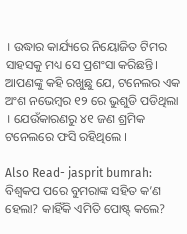। ଉଦ୍ଧାର କାର୍ଯ୍ୟରେ ନିୟୋଜିତ ଟିମର ସାହସକୁ ମଧ୍ୟ ସେ ପ୍ରଶଂସା କରିଛନ୍ତି। ଆପଣଙ୍କୁ କହି ରଖୁଛୁ ଯେ, ଟନେଲର ଏକ ଅଂଶ ନଭେମ୍ବର ୧୨ ରେ ଭୁଶୁଡି ପଡିଥିଲା । ଯେଉଁକାରଣରୁ ୪୧ ଜଣ ଶ୍ରମିକ ଟନେଲରେ ଫସି ରହିଥିଲେ ।

Also Read- jasprit bumrah: ବିଶ୍ୱକପ ପରେ ବୁମରାଙ୍କ ସହିତ କ’ଣ ହେଲା? କାହିଁକି ଏମିତି ପୋଷ୍ଟ୍ କଲେ?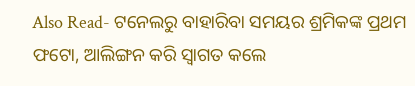Also Read- ଟନେଲରୁ ବାହାରିବା ସମୟର ଶ୍ରମିକଙ୍କ ପ୍ରଥମ ଫଟୋ, ଆଲିଙ୍ଗନ କରି ସ୍ୱାଗତ କଲେ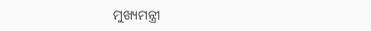ମୁଖ୍ୟମନ୍ତ୍ରୀ